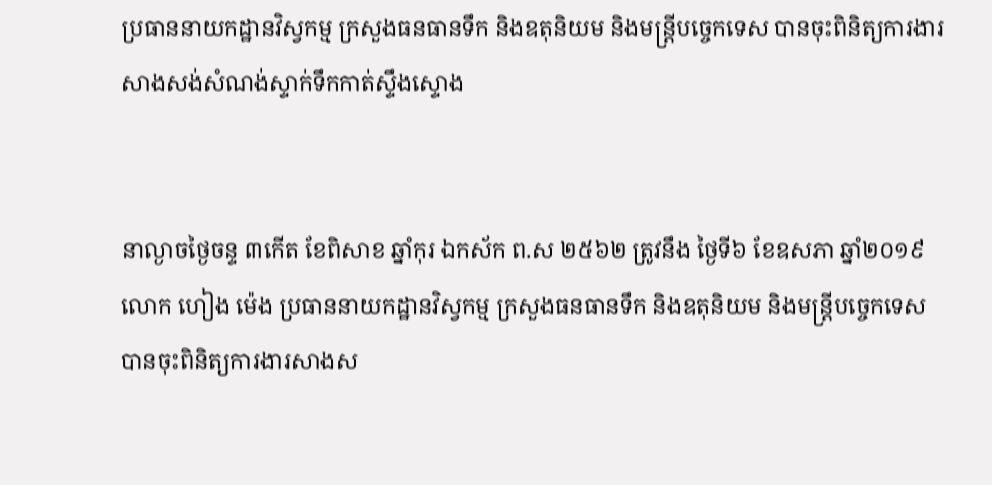ប្រធាននាយកដ្ឋានវិស្វកម្ម ក្រសួងធនធានទឹក និងឧតុនិយម និងមន្ត្រីបច្ចេកទេស បានចុះពិនិត្យការងារសាងសង់សំណង់ស្ទាក់ទឹកកាត់ស្ទឹងស្ទោង


នាល្ងាចថ្ងៃចន្ទ ៣កេីត ខែពិសាខ ឆ្នាំកុរ ឯកស័ក ព.ស ២៥៦២ ត្រូវនឹង ថៃ្ងទី៦ ខែឧសភា ឆ្នាំ២០១៩ លោក ហៀង ម៉េង ប្រធាននាយកដ្ឋានវិស្វកម្ម ក្រសួងធនធានទឹក និងឧតុនិយម និងមន្ត្រីបច្ចេកទេស បានចុះពិនិត្យការងារសាងស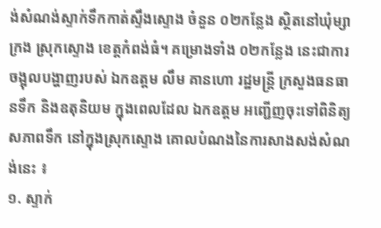ង់សំណង់ស្ទាក់ទឹកកាត់ស្ទឹងស្ទោង ចំនួន ០២កន្លែង ស្ថិតនៅឃុំម្សាក្រង ស្រុកស្ទោង ខេត្តកំពង់ធំ។ គម្រោងទាំង ០២កន្លែង នេះជាការចង្អុលបង្ហាញរបស់ ឯកឧត្តម លឹម គានហោ រដ្ឋមន្ត្រី ក្រសួងធនធានទឹក និងឧតុនិយម ក្នុងពេលដែល ឯកឧត្តម អញ្ជើញចុះទៅពិនិត្យសភាពទឹក នៅក្នុងស្រុកស្ទោង គោលបំណងនៃការសាងសង់សំណង់នេះ ៖
១. ស្ទាក់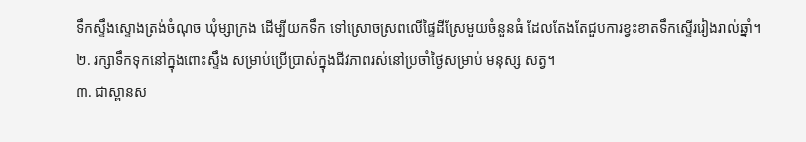ទឹកស្ទឹងស្ទោងត្រង់ចំណុច ឃុំម្សាក្រង ដើម្បីយកទឹក ទៅស្រោចស្រពលើផ្ទៃដីស្រែមួយចំនួនធំ ដែលតែងតែជួបការខ្វះខាតទឹកស្ទើររៀងរាល់ឆ្នាំ។
២. រក្សាទឹកទុកនៅក្នុងពោះស្ទឹង សម្រាប់ប្រើប្រាស់ក្នុងជីវភាពរស់នៅប្រចាំថ្ងៃសម្រាប់ មនុស្ស សត្វ។
៣. ជាស្ពានស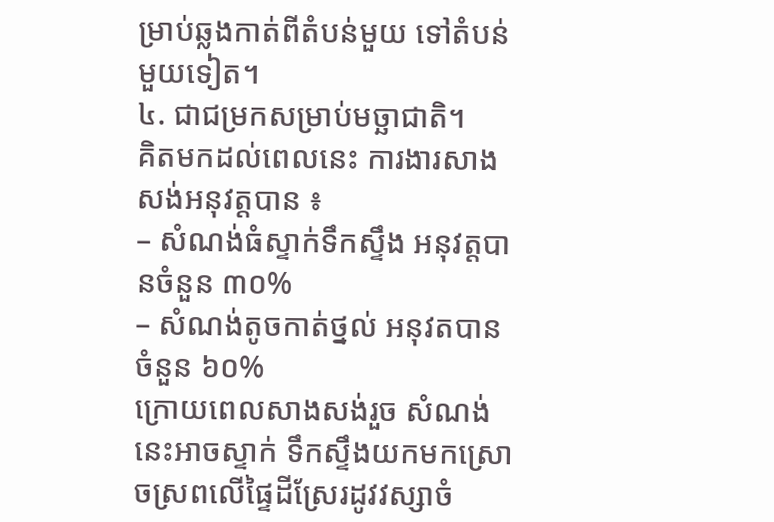ម្រាប់ឆ្លងកាត់ពីតំបន់មួយ ទៅតំបន់មួយទៀត។
៤. ជាជម្រកសម្រាប់មច្ឆាជាតិ។
គិតមកដល់ពេលនេះ ការងារសាងសង់អនុវត្តបាន ៖
– សំណង់ធំស្ទាក់ទឹកស្ទឹង អនុវត្តបានចំនួន ៣០%
– សំណង់តូចកាត់ថ្នល់ អនុវតបានចំនួន ៦០%
ក្រោយពេលសាងសង់រួច សំណង់នេះអាចស្ទាក់ ទឹកស្ទឹងយកមកស្រោចស្រពលើផ្ទៃដីស្រែរដូវវស្សាចំ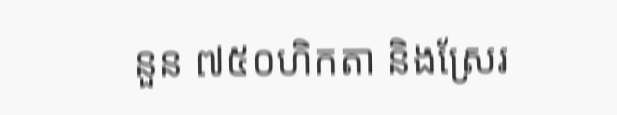នួន ៧៥០ហិកតា និងស្រែរ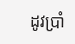ដូវប្រាំ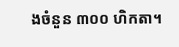ងចំនួន ៣០០ ហិកតា។